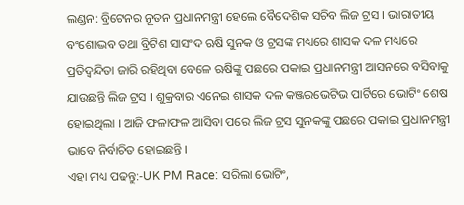ଲଣ୍ଡନ: ବ୍ରିଟେନର ନୂତନ ପ୍ରଧାନମନ୍ତ୍ରୀ ହେଲେ ବୈଦେଶିକ ସଚିବ ଲିଜ ଟ୍ରସ । ଭାରାତୀୟ ବଂଶୋଦ୍ଭବ ତଥା ବ୍ରିଟିଶ ସାସଂଦ ଋଷି ସୁନକ ଓ ଟ୍ରସଙ୍କ ମଧ୍ୟରେ ଶାସକ ଦଳ ମଧ୍ୟରେ ପ୍ରତିଦ୍ବନ୍ଦିତା ଜାରି ରହିଥିବା ବେଳେ ଋଷିଙ୍କୁ ପଛରେ ପକାଇ ପ୍ରଧାନମନ୍ତ୍ରୀ ଆସନରେ ବସିବାକୁ ଯାଉଛନ୍ତି ଲିଜ ଟ୍ରସ । ଶୁକ୍ରବାର ଏନେଇ ଶାସକ ଦଳ କଞ୍ଜରଭେଟିଭ ପାର୍ଟିରେ ଭୋଟିଂ ଶେଷ ହୋଇଥିଲା । ଆଜି ଫଳାଫଳ ଆସିବା ପରେ ଲିଜ ଟ୍ରସ ସୁନକଙ୍କୁ ପଛରେ ପକାଇ ପ୍ରଧାନମନ୍ତ୍ରୀ ଭାବେ ନିର୍ବାଚିତ ହୋଇଛନ୍ତି ।
ଏହା ମଧ୍ୟ ପଢନ୍ତୁ:-UK PM Race: ସରିଲା ଭୋଟିଂ,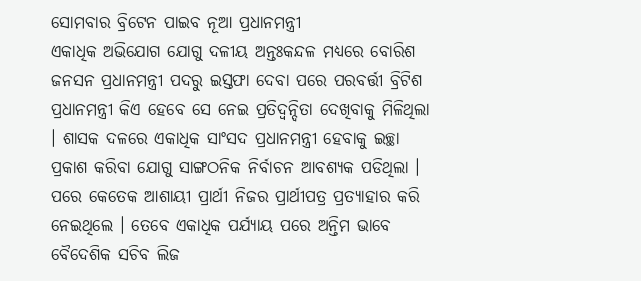ସୋମବାର ବ୍ରିଟେନ ପାଇବ ନୂଆ ପ୍ରଧାନମନ୍ତ୍ରୀ
ଏକାଧିକ ଅଭିଯୋଗ ଯୋଗୁ ଦଳୀୟ ଅନ୍ତଃକନ୍ଦଳ ମଧ୍ୟରେ ବୋରିଶ ଜନସନ ପ୍ରଧାନମନ୍ତ୍ରୀ ପଦରୁ ଇସ୍ତଫା ଦେବା ପରେ ପରବର୍ତ୍ତୀ ବ୍ରିଟିଶ ପ୍ରଧାନମନ୍ତ୍ରୀ କିଏ ହେବେ ସେ ନେଇ ପ୍ରତିଦ୍ବନ୍ଦିତା ଦେଖିବାକୁ ମିଳିଥିଲା । ଶାସକ ଦଳରେ ଏକାଧିକ ସାଂସଦ ପ୍ରଧାନମନ୍ତ୍ରୀ ହେବାକୁ ଇଚ୍ଛା ପ୍ରକାଶ କରିବା ଯୋଗୁ ସାଙ୍ଗଠନିକ ନିର୍ବାଚନ ଆବଶ୍ୟକ ପଡିଥିଲା ।
ପରେ କେତେକ ଆଶାୟୀ ପ୍ରାର୍ଥୀ ନିଜର ପ୍ରାର୍ଥୀପତ୍ର ପ୍ରତ୍ୟାହାର କରି ନେଇଥିଲେ । ତେବେ ଏକାଧିକ ପର୍ଯ୍ୟାୟ ପରେ ଅନ୍ତିମ ଭାବେ ବୈଦେଶିକ ସଚିବ ଲିଜ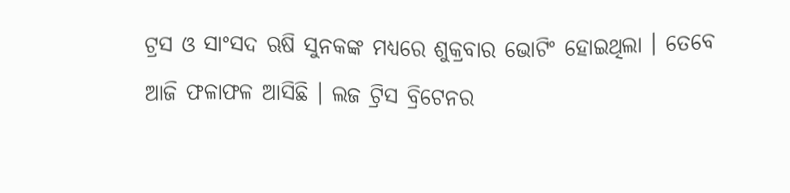ଟ୍ରସ ଓ ସାଂସଦ ଋଷି ସୁନକଙ୍କ ମଧ୍ୟରେ ଶୁକ୍ରବାର ଭୋଟିଂ ହୋଇଥିଲା । ତେବେ ଆଜି ଫଳାଫଳ ଆସିଛି । ଲଜ ଟ୍ରିସ ବ୍ରିଟେନର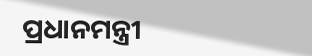ପ୍ରଧାନମନ୍ତ୍ରୀ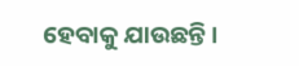ହେବାକୁ ଯାଉଛନ୍ତି ।